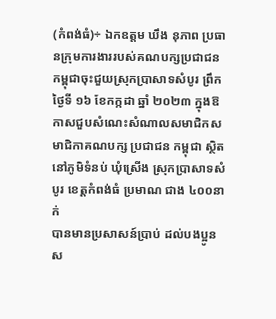(កំពង់ធំ)÷ ឯកឧត្តម ឃឹង នុភាព ប្រធានក្រុមការងាររបស់គណបក្សប្រជាជនកម្ពុជាចុះជួយស្រុកប្រាសាទសំបូរ ព្រឹក ថ្ងៃទី ១៦ ខែកក្កដា ឆ្នាំ ២០២៣ ក្នុងឱកាសជួបសំណេះសំណាលសមាជិកសមាជិកាគណបក្ស ប្រជាជន កម្ពុជា ស្ថិតនៅភូមិទំនប់ ឃុំស្រើង ស្រុកប្រាសាទសំបូរ ខេត្តកំពង់ធំ ប្រមាណ ជាង ៤០០នាក់
បានមានប្រសាសន៍ប្រាប់ ដល់បងប្អូន ស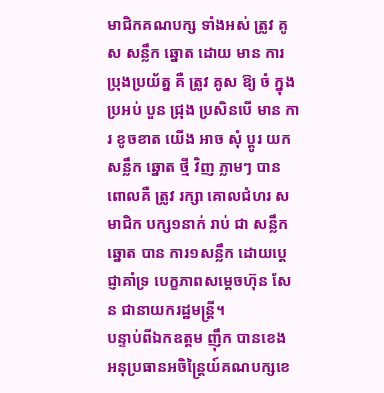មាជិកគណបក្ស ទាំងអស់ ត្រូវ គូស សន្លឹក ឆ្នោត ដោយ មាន ការ ប្រុងប្រយ័ត្ន គឺ ត្រូវ គូស ឱ្យ ចំ ក្នុង ប្រអប់ បួន ជ្រុង ប្រសិនបេី មាន ការ ខូចខាត យេីង អាច សុំ ប្តូរ យក សន្លឹក ឆ្នោត ថ្មី វិញ ភ្លាមៗ បាន ពោលគឺ ត្រូវ រក្សា គោលជំហរ សមាជិក បក្ស១នាក់ រាប់ ជា សន្លឹក ឆ្នោត បាន ការ១សន្លឹក ដោយប្តេជ្ញាគាំទ្រ បេក្ខភាពសម្តេចហ៊ុន សែន ជានាយករដ្ឋមន្ត្រី។
បន្ទាប់ពីឯកឧត្តម ញ៉ឹក បានខេង អនុប្រធានអចិន្ត្រៃយ៍គណបក្សខេ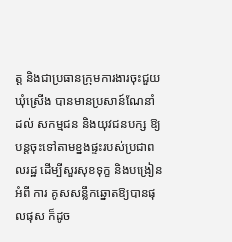ត្ត និងជាប្រធានក្រុមការងារចុះជួយឃុំស្រើង បានមានប្រសាន៍ណែនាំ ដល់ សកម្មជន និងយុវជនបក្ស ឱ្យ បន្តចុះទៅតាមខ្នងផ្ទះរបស់ប្រជាពលរដ្ឋ ដើម្បីសួរសុខទុក្ខ និងបង្រៀន អំពី ការ គូសសន្លឹកឆ្នោតឱ្យបានផុលផុស ក៏ដូច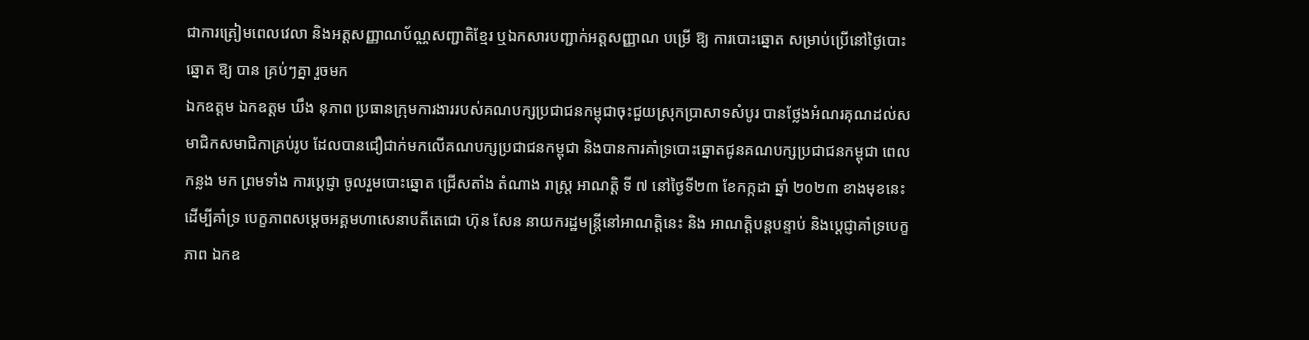ជាការត្រៀមពេលវេលា និងអត្តសញ្ញាណប័ណ្ណសញ្ជាតិខ្មែរ ឬឯកសារបញ្ជាក់អត្តសញ្ញាណ បម្រើ ឱ្យ ការបោះឆ្នោត សម្រាប់ប្រើនៅថ្ងៃបោះឆ្នោត ឱ្យ បាន គ្រប់ៗគ្នា រួចមក
ឯកឧត្តម ឯកឧត្តម ឃឹង នុភាព ប្រធានក្រុមការងាររបស់គណបក្សប្រជាជនកម្ពុជាចុះជួយស្រុកប្រាសាទសំបូរ បានថ្លែងអំណរគុណដល់សមាជិកសមាជិកាគ្រប់រូប ដែលបានជឿជាក់មកលើគណបក្សប្រជាជនកម្ពុជា និងបានការគាំទ្របោះឆ្នោតជូនគណបក្សប្រជាជនកម្ពុជា ពេល កន្លង មក ព្រមទាំង ការប្តេជ្ញា ចូលរួមបោះឆ្នោត ជ្រេីសតាំង តំណាង រាស្ត្រ អាណត្តិ ទី ៧ នៅថ្ងៃទី២៣ ខែកក្កដា ឆ្នាំ ២០២៣ ខាងមុខនេះ ដើម្បីគាំទ្រ បេក្ខភាពសម្តេចអគ្គមហាសេនាបតីតេជោ ហ៊ុន សែន នាយករដ្ឋមន្ត្រីនៅអាណត្តិនេះ និង អាណត្តិបន្តបន្ទាប់ និងប្តេជ្ញាគាំទ្របេក្ខភាព ឯកឧ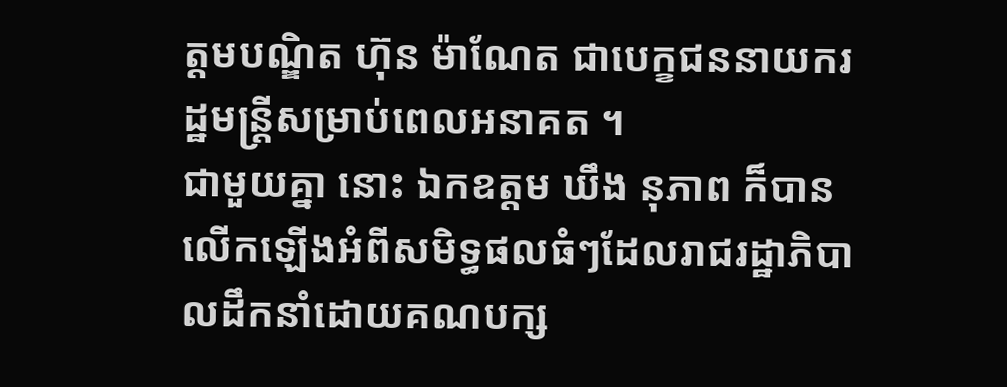ត្តមបណ្ឌិត ហ៊ុន ម៉ាណែត ជាបេក្ខជននាយករដ្ឋមន្ត្រីសម្រាប់ពេលអនាគត ។
ជាមួយគ្នា នោះ ឯកឧត្តម ឃឹង នុភាព ក៏បានលើកឡើងអំពីសមិទ្ធផលធំៗដែលរាជរដ្ឋាភិបាលដឹកនាំដោយគណបក្ស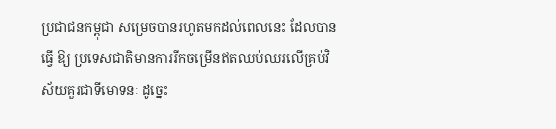ប្រជាជនកម្ពុជា សម្រេចបានរហូតមកដល់ពេលនេះ ដែលបានធ្វើ ឱ្យ ប្រទេសជាតិមានការរីកចម្រើនឥតឈប់ឈរលើគ្រប់វិស័យគួរជាទីមោទនៈ ដូច្នេះ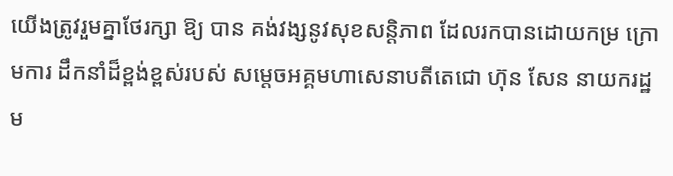យើងត្រូវរួមគ្នាថែរក្សា ឱ្យ បាន គង់វង្សនូវសុខសន្តិភាព ដែលរកបានដោយកម្រ ក្រោមការ ដឹកនាំដ៏ខ្ពង់ខ្ពស់របស់ សម្តេចអគ្គមហាសេនាបតីតេជោ ហ៊ុន សែន នាយករដ្ឋម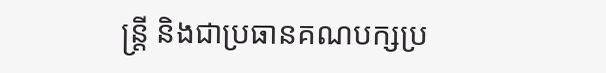ន្ត្រី និងជាប្រធានគណបក្សប្រ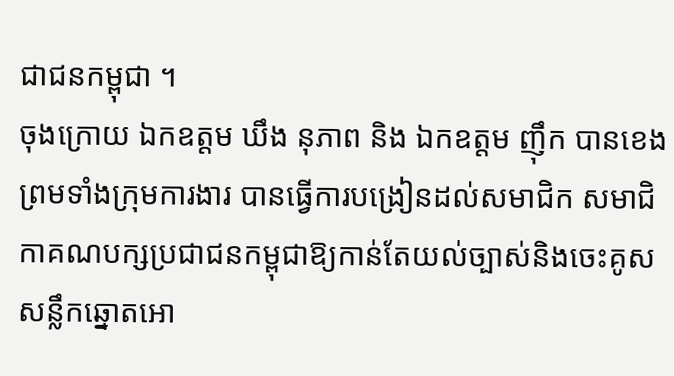ជាជនកម្ពុជា ។
ចុងក្រោយ ឯកឧត្តម ឃឹង នុភាព និង ឯកឧត្តម ញ៉ឹក បានខេង ព្រមទាំងក្រុមការងារ បានធ្វើការបង្រៀនដល់សមាជិក សមាជិកាគណបក្សប្រជាជនកម្ពុជាឱ្យកាន់តែយល់ច្បាស់និងចេះគូសសន្លឹកឆ្នោតអោ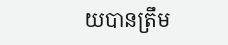យបានត្រឹម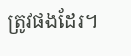ត្រូវផងដែរ។